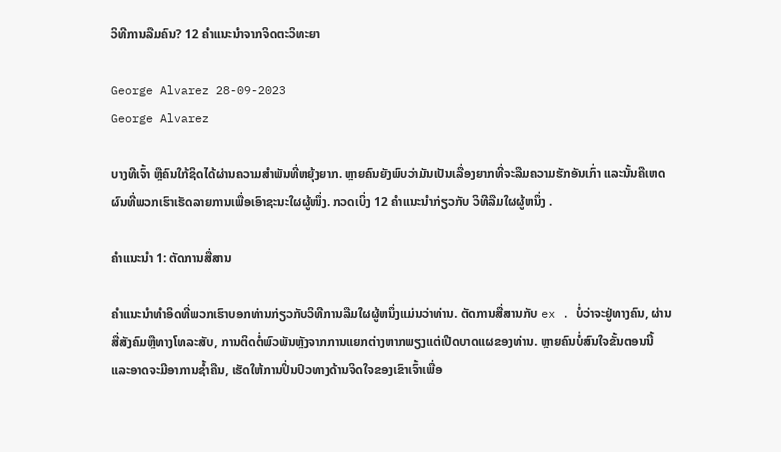ວິທີການລືມຄົນ? 12 ຄໍາແນະນໍາຈາກຈິດຕະວິທະຍາ

George Alvarez 28-09-2023
George Alvarez

ບາງທີເຈົ້າ ຫຼືຄົນໃກ້ຊິດໄດ້ຜ່ານຄວາມສຳພັນທີ່ຫຍຸ້ງຍາກ. ຫຼາຍຄົນຍັງພົບວ່າມັນເປັນເລື່ອງຍາກທີ່ຈະລືມຄວາມຮັກອັນເກົ່າ ແລະນັ້ນຄືເຫດຜົນທີ່ພວກເຮົາເຮັດລາຍການເພື່ອເອົາຊະນະໃຜຜູ້ໜຶ່ງ. ກວດເບິ່ງ 12 ຄໍາແນະນໍາກ່ຽວກັບ ວິທີລືມໃຜຜູ້ຫນຶ່ງ .

ຄໍາແນະນໍາ 1: ຕັດການສື່ສານ

ຄໍາແນະນໍາທໍາອິດທີ່ພວກເຮົາບອກທ່ານກ່ຽວກັບວິທີການລືມໃຜຜູ້ຫນຶ່ງແມ່ນວ່າທ່ານ. ຕັດການສື່ສານກັບ ex . ບໍ່ວ່າຈະຢູ່ທາງຄົນ, ຜ່ານສື່ສັງຄົມຫຼືທາງໂທລະສັບ, ການຕິດຕໍ່ພົວພັນຫຼັງຈາກການແຍກຕ່າງຫາກພຽງແຕ່ເປີດບາດແຜຂອງທ່ານ. ຫຼາຍຄົນບໍ່ສົນໃຈຂັ້ນຕອນນີ້ ແລະອາດຈະມີອາການຊໍ້າຄືນ, ເຮັດໃຫ້ການປິ່ນປົວທາງດ້ານຈິດໃຈຂອງເຂົາເຈົ້າເພື່ອ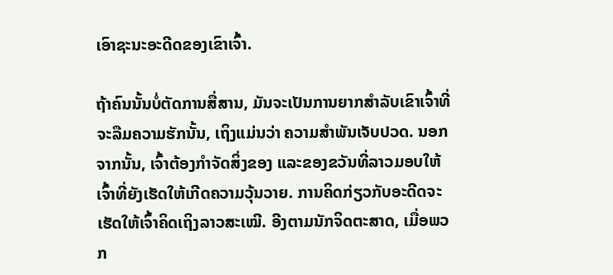ເອົາຊະນະອະດີດຂອງເຂົາເຈົ້າ.

ຖ້າຄົນນັ້ນບໍ່ຕັດການສື່ສານ, ມັນຈະເປັນການຍາກສໍາລັບເຂົາເຈົ້າທີ່ຈະລືມຄວາມຮັກນັ້ນ, ເຖິງແມ່ນວ່າ ຄວາມສຳພັນເຈັບປວດ. ນອກຈາກນັ້ນ, ເຈົ້າຕ້ອງກໍາຈັດສິ່ງຂອງ ແລະຂອງຂວັນທີ່ລາວມອບໃຫ້ເຈົ້າທີ່ຍັງເຮັດໃຫ້ເກີດຄວາມວຸ້ນວາຍ. ການຄິດກ່ຽວກັບອະດີດຈະເຮັດໃຫ້ເຈົ້າຄິດເຖິງລາວສະເໝີ. ອີງຕາມນັກຈິດຕະສາດ, ເມື່ອພວກ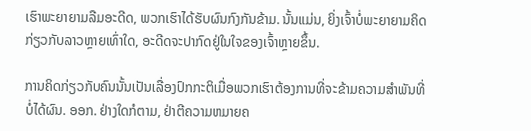ເຮົາພະຍາຍາມລືມອະດີດ, ພວກເຮົາໄດ້ຮັບຜົນກົງກັນຂ້າມ. ນັ້ນແມ່ນ, ຍິ່ງເຈົ້າບໍ່ພະຍາຍາມຄິດກ່ຽວກັບລາວຫຼາຍເທົ່າໃດ, ອະດີດຈະປາກົດຢູ່ໃນໃຈຂອງເຈົ້າຫຼາຍຂຶ້ນ.

ການຄິດກ່ຽວກັບຄົນນັ້ນເປັນເລື່ອງປົກກະຕິເມື່ອພວກເຮົາຕ້ອງການທີ່ຈະຂ້າມຄວາມສໍາພັນທີ່ບໍ່ໄດ້ຜົນ. ອອກ. ຢ່າງໃດກໍຕາມ, ຢ່າຕີຄວາມຫມາຍຄ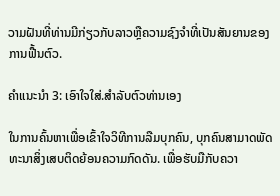ວາມຝັນທີ່ທ່ານມີກ່ຽວກັບລາວຫຼືຄວາມຊົງຈໍາທີ່ເປັນສັນຍານຂອງການຟື້ນຕົວ.

ຄໍາແນະນໍາ 3: ເອົາໃຈໃສ່.ສໍາລັບຕົວທ່ານເອງ

ໃນການຄົ້ນຫາເພື່ອເຂົ້າໃຈວິທີການລືມບຸກຄົນ, ບຸກຄົນສາມາດພັດທະນາສິ່ງເສບຕິດຍ້ອນຄວາມກົດດັນ. ເພື່ອຮັບມືກັບຄວາ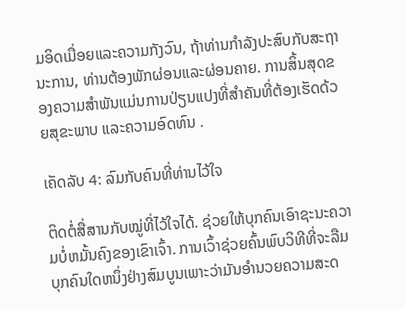ມອິດເມື່ອຍແລະຄວາມກັງວົນ, ຖ້າທ່ານກໍາລັງປະສົບກັບສະຖານະການ, ທ່ານຕ້ອງພັກຜ່ອນແລະຜ່ອນຄາຍ. ການສິ້ນສຸດຂອງຄວາມສຳພັນແມ່ນການປ່ຽນແປງທີ່ສຳຄັນທີ່ຕ້ອງເຮັດດ້ວຍສຸຂະພາບ ແລະຄວາມອົດທົນ .

ເຄັດລັບ 4: ລົມກັບຄົນທີ່ທ່ານໄວ້ໃຈ

ຕິດຕໍ່ສື່ສານກັບໝູ່ທີ່ໄວ້ໃຈໄດ້. ຊ່ວຍໃຫ້ບຸກຄົນເອົາຊະນະຄວາມບໍ່ຫມັ້ນຄົງຂອງເຂົາເຈົ້າ. ການເວົ້າຊ່ວຍຄົ້ນພົບວິທີທີ່ຈະລືມບຸກຄົນໃດຫນຶ່ງຢ່າງສົມບູນເພາະວ່າມັນອໍານວຍຄວາມສະດ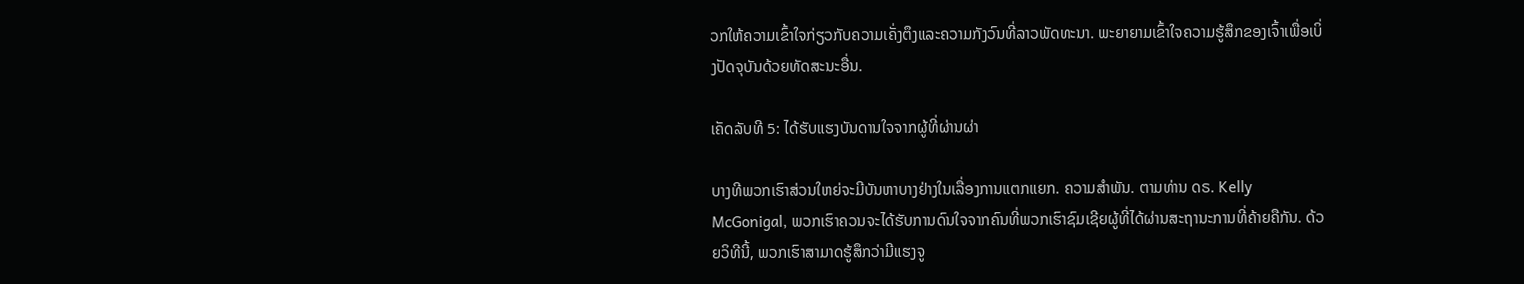ວກໃຫ້ຄວາມເຂົ້າໃຈກ່ຽວກັບຄວາມເຄັ່ງຕຶງແລະຄວາມກັງວົນທີ່ລາວພັດທະນາ. ພະຍາຍາມເຂົ້າໃຈຄວາມຮູ້ສຶກຂອງເຈົ້າເພື່ອເບິ່ງປັດຈຸບັນດ້ວຍທັດສະນະອື່ນ.

ເຄັດລັບທີ 5: ໄດ້ຮັບແຮງບັນດານໃຈຈາກຜູ້ທີ່ຜ່ານຜ່າ

ບາງທີພວກເຮົາສ່ວນໃຫຍ່ຈະມີບັນຫາບາງຢ່າງໃນເລື່ອງການແຕກແຍກ. ຄວາມສໍາພັນ. ຕາມທ່ານ ດຣ. Kelly McGonigal, ພວກເຮົາຄວນຈະໄດ້ຮັບການດົນໃຈຈາກຄົນທີ່ພວກເຮົາຊົມເຊີຍຜູ້ທີ່ໄດ້ຜ່ານສະຖານະການທີ່ຄ້າຍຄືກັນ. ດ້ວຍວິທີນີ້, ພວກເຮົາສາມາດຮູ້ສຶກວ່າມີແຮງຈູ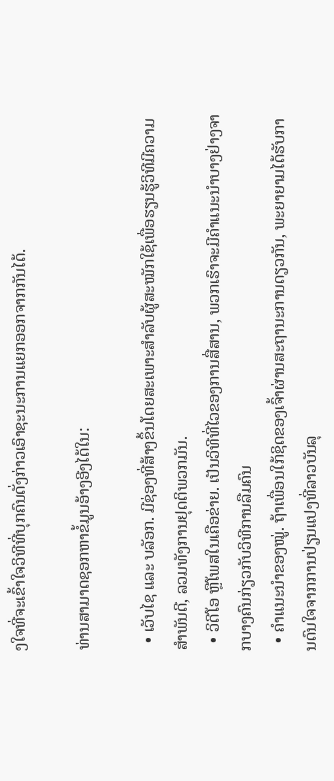ງໃຈທີ່ຈະເຂົ້າໃຈວິທີທີ່ບຸກຄົນດັ່ງກ່າວເອົາຊະນະການແຍກອອກຈາກກັນໄດ້.

ທ່ານສາມາດຊອກຫາຂໍ້ມູນອ້າງອີງໄດ້ໃນ:

  • ເວັບໄຊ ແລະ ບລັອກ. ມີຊ່ອງທີ່ສ້າງຂຶ້ນໂດຍສະເພາະສຳລັບຜູ້ສະໝັກໃຊ້ເພື່ອຮຽນຮູ້ວິທີມີຄວາມສໍາພັນດີ, ລວມທັງການຢຸດຕິພວກມັນ.
  • ວິດີໂອ ຫຼືໂພສໃນເຄືອຂ່າຍ. ເປັນວິທີທີ່ໄວຂອງການສື່ສານ, ພວກເຮົາຈະມີຄໍາແນະນໍາບາງຢ່າງຈາກບາງຄົນກ່ຽວກັບວິທີການລືມຄົນ
  • ຄຳແນະນຳຂອງໝູ່. ຖ້າເພື່ອນໃກ້ຊິດຂອງເຈົ້າຜ່ານສະຖານະການດຽວກັນ, ພະຍາຍາມໄດ້ຮັບການດົນໃຈຈາກການປ່ຽນແປງທີ່ລາວບັນລຸ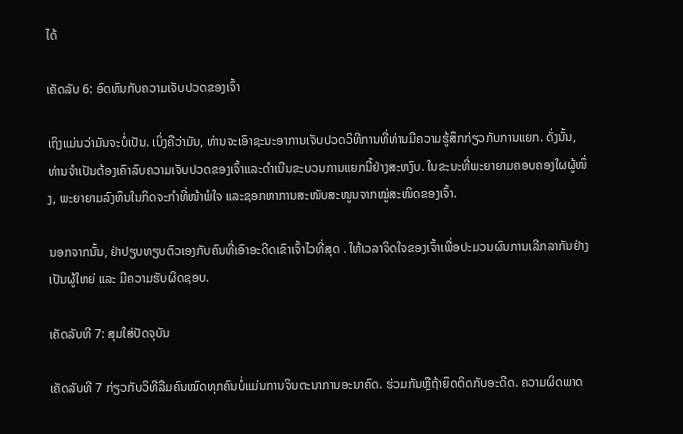ໄດ້

ເຄັດລັບ 6: ອົດທົນກັບຄວາມເຈັບປວດຂອງເຈົ້າ

ເຖິງແມ່ນວ່າມັນຈະບໍ່ເປັນ. ເບິ່ງຄືວ່າມັນ, ທ່ານຈະເອົາຊະນະອາການເຈັບປວດວິທີການທີ່ທ່ານມີຄວາມຮູ້ສຶກກ່ຽວກັບການແຍກ. ດັ່ງນັ້ນ, ທ່ານຈໍາເປັນຕ້ອງເຄົາລົບຄວາມເຈັບປວດຂອງເຈົ້າແລະດໍາເນີນຂະບວນການແຍກນີ້ຢ່າງສະຫງົບ. ໃນຂະນະທີ່ພະຍາຍາມຄອບຄອງໃຜຜູ້ໜຶ່ງ, ພະຍາຍາມລົງທຶນໃນກິດຈະກຳທີ່ໜ້າພໍໃຈ ແລະຊອກຫາການສະໜັບສະໜູນຈາກໝູ່ສະໜິດຂອງເຈົ້າ.

ນອກຈາກນັ້ນ, ຢ່າປຽບທຽບຕົວເອງກັບຄົນທີ່ເອົາອະດີດເຂົາເຈົ້າໄວທີ່ສຸດ . ໃຫ້ເວລາຈິດໃຈຂອງເຈົ້າເພື່ອປະມວນຜົນການເລີກລາກັນຢ່າງເປັນຜູ້ໃຫຍ່ ແລະ ມີຄວາມຮັບຜິດຊອບ.

ເຄັດລັບທີ 7: ສຸມໃສ່ປັດຈຸບັນ

ເຄັດລັບທີ 7 ກ່ຽວກັບວິທີລືມຄົນໝົດທຸກຄົນບໍ່ແມ່ນການຈິນຕະນາການອະນາຄົດ. ຮ່ວມກັນຫຼືຖ້າຍຶດຕິດກັບອະດີດ. ຄວາມຜິດພາດ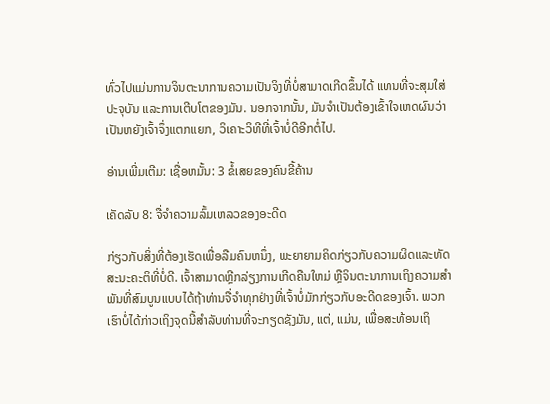ທົ່ວໄປແມ່ນການຈິນຕະນາການຄວາມເປັນຈິງທີ່ບໍ່ສາມາດເກີດຂຶ້ນໄດ້ ແທນທີ່ຈະສຸມໃສ່ປະຈຸບັນ ແລະການເຕີບໂຕຂອງມັນ. ນອກຈາກນັ້ນ, ມັນຈໍາເປັນຕ້ອງເຂົ້າໃຈເຫດຜົນວ່າເປັນຫຍັງເຈົ້າຈຶ່ງແຕກແຍກ, ວິເຄາະວິທີທີ່ເຈົ້າບໍ່ດີອີກຕໍ່ໄປ.

ອ່ານເພີ່ມເຕີມ: ເຊື່ອຫມັ້ນ: 3 ຂໍ້ເສຍຂອງຄົນຂີ້ຄ້ານ

ເຄັດລັບ 8: ຈື່ຈໍາຄວາມລົ້ມເຫລວຂອງອະດີດ

ກ່ຽວກັບສິ່ງທີ່ຕ້ອງເຮັດເພື່ອລືມຄົນຫນຶ່ງ, ພະຍາຍາມຄິດກ່ຽວກັບຄວາມຜິດແລະທັດສະນະຄະຕິທີ່ບໍ່ດີ. ເຈົ້າສາມາດຫຼີກລ່ຽງການເກີດຄືນໃຫມ່ ຫຼືຈິນຕະນາການເຖິງຄວາມສຳພັນທີ່ສົມບູນແບບໄດ້ຖ້າທ່ານຈື່ຈໍາທຸກຢ່າງທີ່ເຈົ້າບໍ່ມັກກ່ຽວກັບອະດີດຂອງເຈົ້າ. ພວກເຮົາບໍ່ໄດ້ກ່າວເຖິງຈຸດນີ້ສໍາລັບທ່ານທີ່ຈະກຽດຊັງມັນ, ແຕ່, ແມ່ນ, ເພື່ອສະທ້ອນເຖິ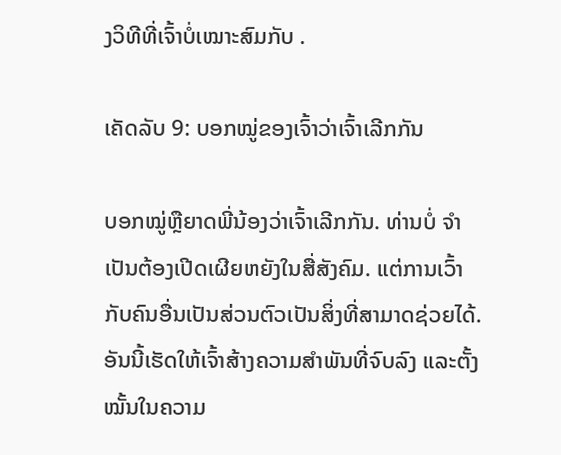ງວິທີທີ່ເຈົ້າບໍ່ເໝາະສົມກັບ .

ເຄັດລັບ 9: ບອກໝູ່ຂອງເຈົ້າວ່າເຈົ້າເລີກກັນ

ບອກໝູ່ຫຼືຍາດພີ່ນ້ອງວ່າເຈົ້າເລີກກັນ. ທ່ານບໍ່ ຈຳ ເປັນຕ້ອງເປີດເຜີຍຫຍັງໃນສື່ສັງຄົມ. ແຕ່ການເວົ້າກັບຄົນອື່ນເປັນສ່ວນຕົວເປັນສິ່ງທີ່ສາມາດຊ່ວຍໄດ້. ອັນນີ້ເຮັດໃຫ້ເຈົ້າສ້າງຄວາມສຳພັນທີ່ຈົບລົງ ແລະຕັ້ງໝັ້ນໃນຄວາມ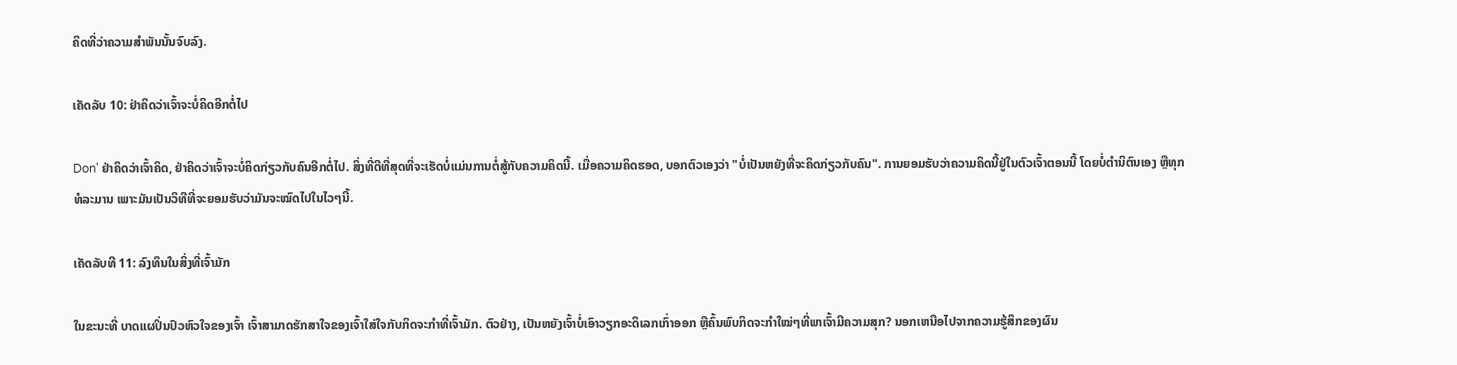ຄິດທີ່ວ່າຄວາມສຳພັນນັ້ນຈົບລົງ.

ເຄັດລັບ 10: ຢ່າຄິດວ່າເຈົ້າຈະບໍ່ຄິດອີກຕໍ່ໄປ

Don' ຢ່າຄິດວ່າເຈົ້າຄິດ, ຢ່າຄິດວ່າເຈົ້າຈະບໍ່ຄິດກ່ຽວກັບຄົນອີກຕໍ່ໄປ. ສິ່ງທີ່ດີທີ່ສຸດທີ່ຈະເຮັດບໍ່ແມ່ນການຕໍ່ສູ້ກັບຄວາມຄິດນີ້. ເມື່ອຄວາມຄິດຮອດ, ບອກຕົວເອງວ່າ "ບໍ່ເປັນຫຍັງທີ່ຈະຄິດກ່ຽວກັບຄົນ". ການຍອມຮັບວ່າຄວາມຄິດນີ້ຢູ່ໃນຕົວເຈົ້າຕອນນີ້ ໂດຍບໍ່ຕຳນິຕົນເອງ ຫຼືທຸກທໍລະມານ ເພາະມັນເປັນວິທີທີ່ຈະຍອມຮັບວ່າມັນຈະໝົດໄປໃນໄວໆນີ້.

ເຄັດລັບທີ 11: ລົງທຶນໃນສິ່ງທີ່ເຈົ້າມັກ

ໃນຂະນະທີ່ ບາດແຜປິ່ນປົວຫົວໃຈຂອງເຈົ້າ ເຈົ້າສາມາດຮັກສາໃຈຂອງເຈົ້າໃສ່ໃຈກັບກິດຈະກໍາທີ່ເຈົ້າມັກ. ຕົວຢ່າງ, ເປັນຫຍັງເຈົ້າບໍ່ເອົາວຽກອະດິເລກເກົ່າອອກ ຫຼືຄົ້ນພົບກິດຈະກຳໃໝ່ໆທີ່ພາເຈົ້າມີຄວາມສຸກ? ນອກເຫນືອໄປຈາກຄວາມຮູ້ສຶກຂອງຜົນ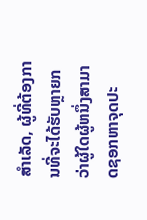ສໍາເລັດ, ຜູ້ທີ່ຕ້ອງການທີ່ຈະໄດ້ຮັບຫຼາຍກວ່າຜູ້ໃດຜູ້ຫນຶ່ງສາມາດຊອກຫາຈຸດປະ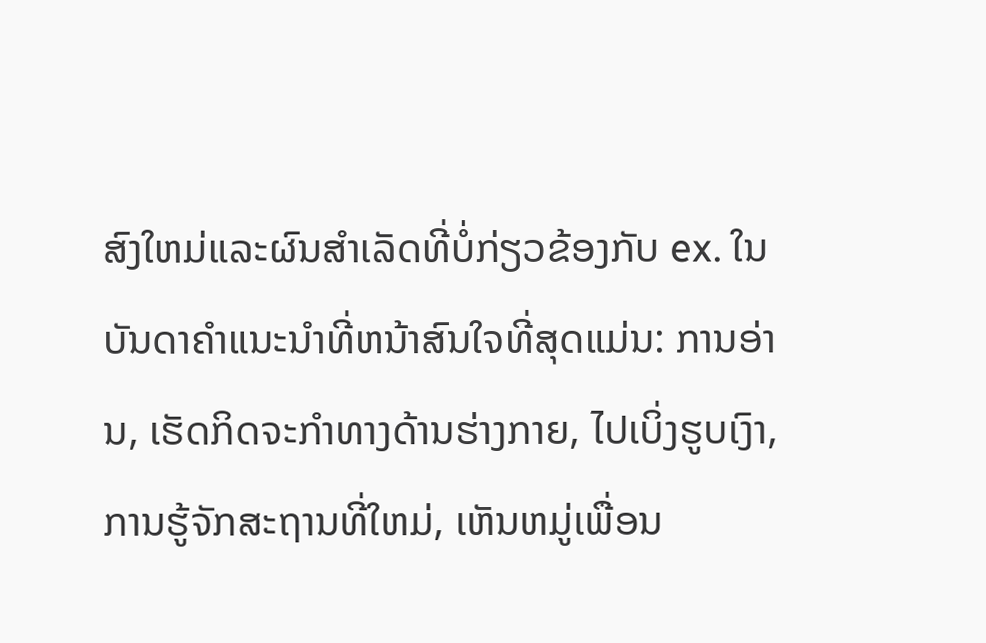ສົງໃຫມ່ແລະຜົນສໍາເລັດທີ່ບໍ່ກ່ຽວຂ້ອງກັບ ex. ໃນບັນດາຄໍາແນະນໍາທີ່ຫນ້າສົນໃຈທີ່ສຸດແມ່ນ: ການອ່ານ, ເຮັດກິດຈະກໍາທາງດ້ານຮ່າງກາຍ, ໄປເບິ່ງຮູບເງົາ, ການຮູ້ຈັກສະຖານທີ່ໃຫມ່, ເຫັນຫມູ່ເພື່ອນ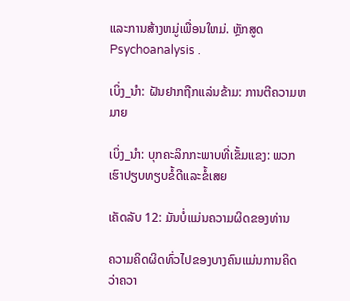ແລະການສ້າງຫມູ່ເພື່ອນໃຫມ່. ຫຼັກສູດPsychoanalysis .

ເບິ່ງ_ນຳ: ຝັນຢາກຖືກແລ່ນຂ້າມ: ການຕີຄວາມຫມາຍ

ເບິ່ງ_ນຳ: ບຸກຄະລິກກະພາບທີ່ເຂັ້ມແຂງ: ພວກເຮົາປຽບທຽບຂໍ້ດີແລະຂໍ້ເສຍ

ເຄັດລັບ 12: ມັນບໍ່ແມ່ນຄວາມຜິດຂອງທ່ານ

ຄວາມຄິດຜິດທົ່ວໄປຂອງບາງຄົນແມ່ນການຄິດວ່າຄວາ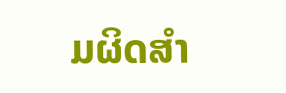ມຜິດສໍາ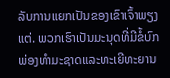ລັບການແຍກເປັນຂອງເຂົາເຈົ້າພຽງແຕ່. ພວກເຮົາເປັນມະນຸດທີ່ມີຂໍ້ບົກພ່ອງທໍາມະຊາດແລະທະເຍີທະຍານ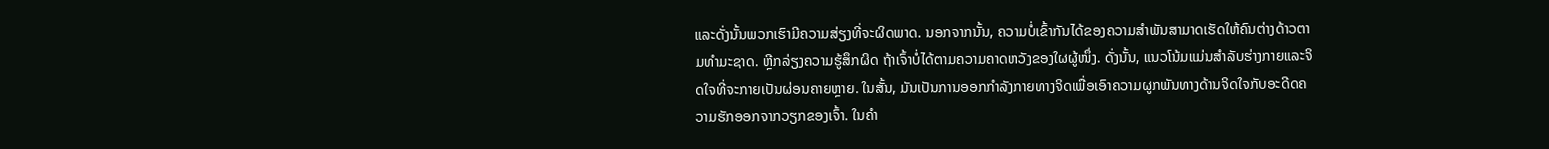ແລະດັ່ງນັ້ນພວກເຮົາມີຄວາມສ່ຽງທີ່ຈະຜິດພາດ. ນອກຈາກນັ້ນ, ຄວາມບໍ່ເຂົ້າກັນໄດ້ຂອງຄວາມສໍາພັນສາມາດເຮັດໃຫ້ຄົນຕ່າງດ້າວຕາມທໍາມະຊາດ. ຫຼີກລ່ຽງຄວາມຮູ້ສຶກຜິດ ຖ້າເຈົ້າບໍ່ໄດ້ຕາມຄວາມຄາດຫວັງຂອງໃຜຜູ້ໜຶ່ງ. ດັ່ງນັ້ນ, ແນວໂນ້ມແມ່ນສໍາລັບຮ່າງກາຍແລະຈິດໃຈທີ່ຈະກາຍເປັນຜ່ອນຄາຍຫຼາຍ. ໃນສັ້ນ, ມັນເປັນການອອກກໍາລັງກາຍທາງຈິດເພື່ອເອົາຄວາມຜູກພັນທາງດ້ານຈິດໃຈກັບອະດີດຄວາມຮັກອອກຈາກວຽກຂອງເຈົ້າ. ໃນຄໍາ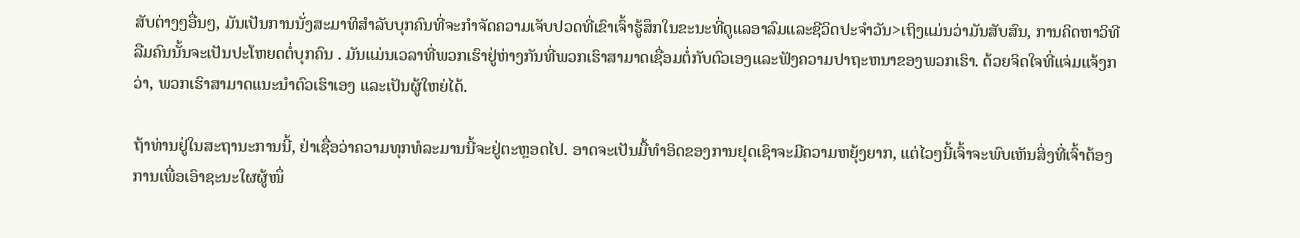ສັບຕ່າງໆອື່ນໆ, ມັນເປັນການນັ່ງສະມາທິສໍາລັບບຸກຄົນທີ່ຈະກໍາຈັດຄວາມເຈັບປວດທີ່ເຂົາເຈົ້າຮູ້ສຶກໃນຂະນະທີ່ດູແລອາລົມແລະຊີວິດປະຈໍາວັນ>ເຖິງແມ່ນວ່າມັນສັບສົນ, ການຄິດຫາວິທີລືມຄົນນັ້ນຈະເປັນປະໂຫຍດຕໍ່ບຸກຄົນ . ມັນແມ່ນເວລາທີ່ພວກເຮົາຢູ່ຫ່າງກັນທີ່ພວກເຮົາສາມາດເຊື່ອມຕໍ່ກັບຕົວເອງແລະຟັງຄວາມປາຖະຫນາຂອງພວກເຮົາ. ດ້ວຍຈິດໃຈທີ່ແຈ່ມແຈ້ງກວ່າ, ພວກເຮົາສາມາດແນະນຳຕົວເຮົາເອງ ແລະເປັນຜູ້ໃຫຍ່ໄດ້.

ຖ້າທ່ານຢູ່ໃນສະຖານະການນີ້, ຢ່າເຊື່ອວ່າຄວາມທຸກທໍລະມານນີ້ຈະຢູ່ຕະຫຼອດໄປ. ອາດຈະເປັນມື້ທໍາອິດຂອງການຢຸດເຊົາຈະມີຄວາມຫຍຸ້ງຍາກ, ແຕ່ໄວໆນີ້ເຈົ້າຈະພົບເຫັນສິ່ງທີ່ເຈົ້າຕ້ອງການເພື່ອເອົາຊະນະໃຜຜູ້ໜຶ່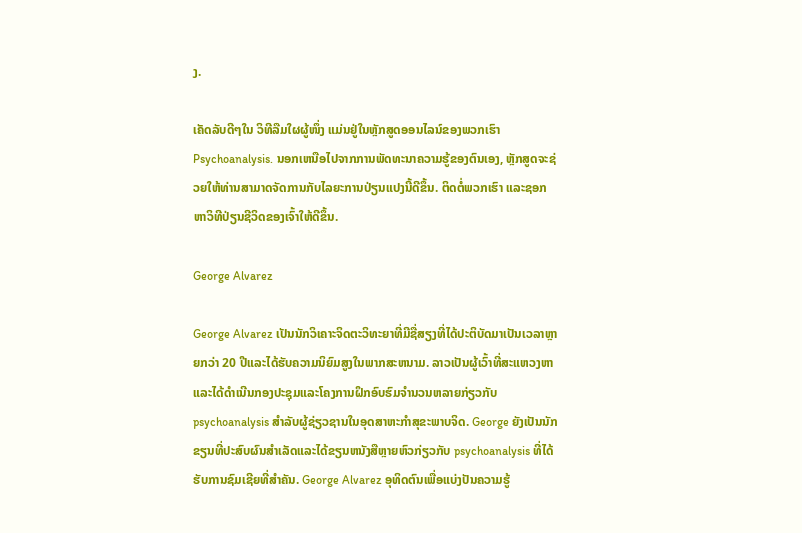ງ.

ເຄັດລັບດີໆໃນ ວິທີລືມໃຜຜູ້ໜຶ່ງ ແມ່ນຢູ່ໃນຫຼັກສູດອອນໄລນ໌ຂອງພວກເຮົາ Psychoanalysis. ນອກເຫນືອໄປຈາກການພັດທະນາຄວາມຮູ້ຂອງຕົນເອງ, ຫຼັກສູດຈະຊ່ວຍໃຫ້ທ່ານສາມາດຈັດການກັບໄລຍະການປ່ຽນແປງນີ້ດີຂຶ້ນ. ຕິດຕໍ່ພວກເຮົາ ແລະຊອກຫາວິທີປ່ຽນຊີວິດຂອງເຈົ້າໃຫ້ດີຂຶ້ນ.

George Alvarez

George Alvarez ເປັນນັກວິເຄາະຈິດຕະວິທະຍາທີ່ມີຊື່ສຽງທີ່ໄດ້ປະຕິບັດມາເປັນເວລາຫຼາຍກວ່າ 20 ປີແລະໄດ້ຮັບຄວາມນິຍົມສູງໃນພາກສະຫນາມ. ລາວເປັນຜູ້ເວົ້າທີ່ສະແຫວງຫາແລະໄດ້ດໍາເນີນກອງປະຊຸມແລະໂຄງການຝຶກອົບຮົມຈໍານວນຫລາຍກ່ຽວກັບ psychoanalysis ສໍາລັບຜູ້ຊ່ຽວຊານໃນອຸດສາຫະກໍາສຸຂະພາບຈິດ. George ຍັງເປັນນັກຂຽນທີ່ປະສົບຜົນສໍາເລັດແລະໄດ້ຂຽນຫນັງສືຫຼາຍຫົວກ່ຽວກັບ psychoanalysis ທີ່ໄດ້ຮັບການຊົມເຊີຍທີ່ສໍາຄັນ. George Alvarez ອຸທິດຕົນເພື່ອແບ່ງປັນຄວາມຮູ້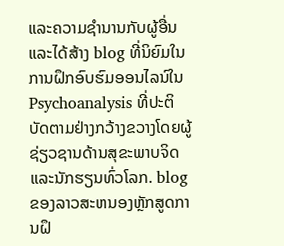ແລະຄວາມຊໍານານກັບຜູ້ອື່ນແລະໄດ້ສ້າງ blog ທີ່ນິຍົມໃນການຝຶກອົບຮົມອອນໄລນ໌ໃນ Psychoanalysis ທີ່ປະຕິບັດຕາມຢ່າງກວ້າງຂວາງໂດຍຜູ້ຊ່ຽວຊານດ້ານສຸຂະພາບຈິດແລະນັກຮຽນທົ່ວໂລກ. blog ຂອງລາວສະຫນອງຫຼັກສູດການຝຶ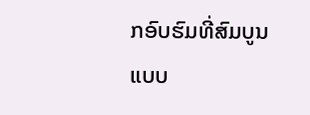ກອົບຮົມທີ່ສົມບູນແບບ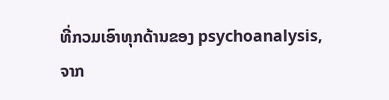ທີ່ກວມເອົາທຸກດ້ານຂອງ psychoanalysis, ຈາກ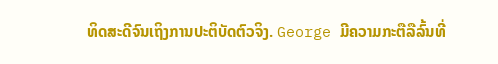ທິດສະດີຈົນເຖິງການປະຕິບັດຕົວຈິງ. George ມີຄວາມກະຕືລືລົ້ນທີ່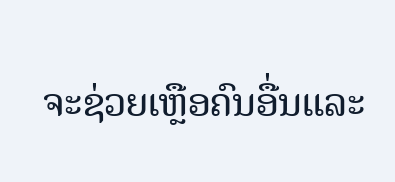ຈະຊ່ວຍເຫຼືອຄົນອື່ນແລະ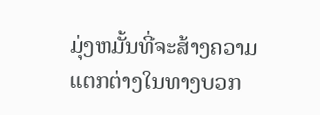ມຸ່ງຫມັ້ນທີ່ຈະສ້າງຄວາມແຕກຕ່າງໃນທາງບວກ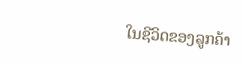ໃນຊີວິດຂອງລູກຄ້າ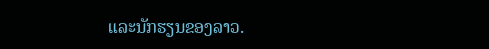ແລະນັກຮຽນຂອງລາວ.